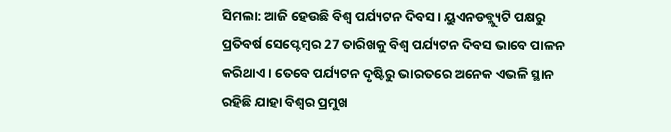ସିମଲା: ଆଜି ହେଉଛି ବିଶ୍ବ ପର୍ଯ୍ୟଟନ ଦିବସ । ୟୁଏନଡବ୍ଲ୍ୟୁଟି ପକ୍ଷରୁ ପ୍ରତିବର୍ଷ ସେପ୍ଟେମ୍ବର 27 ତାରିଖକୁ ବିଶ୍ବ ପର୍ଯ୍ୟଟନ ଦିବସ ଭାବେ ପାଳନ କରିଥାଏ । ତେବେ ପର୍ଯ୍ୟଟନ ଦୃଷ୍ଟିରୁ ଭାରତରେ ଅନେକ ଏଭଳି ସ୍ଥାନ ରହିଛି ଯାହା ବିଶ୍ବର ପ୍ରମୁଖ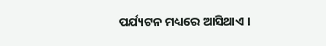ପର୍ଯ୍ୟଟନ ମଧ୍ୟରେ ଆସିଥାଏ ।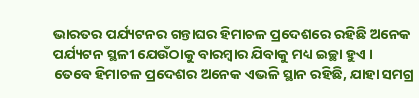ଭାରତର ପର୍ଯ୍ୟଟନର ଗନ୍ତାଘର ହିମାଚଳ ପ୍ରଦେଶରେ ରହିଛି ଅନେକ ପର୍ଯ୍ୟଟନ ସ୍ଥଳୀ ଯେଉଁଠାକୁ ବାରମ୍ବାର ଯିବାକୁ ମଧ୍ୟ ଇଚ୍ଛା ହୁଏ ।
ତେବେ ହିମାଚଳ ପ୍ରଦେଶର ଅନେକ ଏଭଳି ସ୍ଥାନ ରହିଛି, ଯାହା ସମଗ୍ର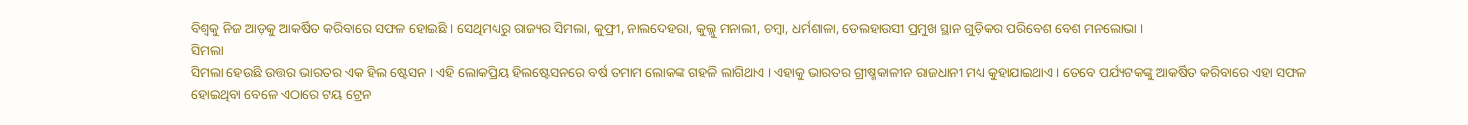ବିଶ୍ବକୁ ନିଜ ଆଡ଼କୁ ଆକର୍ଷିତ କରିବାରେ ସଫଳ ହୋଇଛି । ସେଥିମଧ୍ୟରୁ ରାଜ୍ୟର ସିମଲା, କୁଫ୍ରୀ, ନାଲଦେହରା, କୁଲ୍ଲୁ ମନାଲୀ, ଚମ୍ବା, ଧର୍ମଶାଳା, ଡେଲହାଉସୀ ପ୍ରମୁଖ ସ୍ଥାନ ଗୁଡ଼ିକର ପରିବେଶ ବେଶ ମନଲୋଭା ।
ସିମଲା
ସିମଲା ହେଉଛି ଉତ୍ତର ଭାରତର ଏକ ହିଲ ଷ୍ଟେସନ । ଏହି ଲୋକପ୍ରିୟ ହିଲଷ୍ଟେସନରେ ବର୍ଷ ତମାମ ଲୋକଙ୍କ ଗହଳି ଲାଗିଥାଏ । ଏହାକୁ ଭାରତର ଗ୍ରୀଷ୍ମକାଳୀନ ରାଜଧାନୀ ମଧ୍ୟ କୁହାଯାଇଥାଏ । ତେବେ ପର୍ଯ୍ୟଟକଙ୍କୁ ଆକର୍ଷିତ କରିବାରେ ଏହା ସଫଳ ହୋଇଥିବା ବେଳେ ଏଠାରେ ଟୟ ଟ୍ରେନ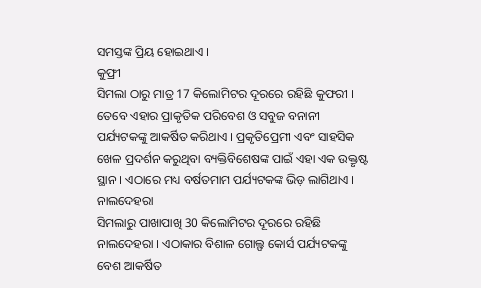ସମସ୍ତଙ୍କ ପ୍ରିୟ ହୋଇଥାଏ ।
କୁଫ୍ରୀ
ସିମଲା ଠାରୁ ମାତ୍ର 17 କିଲୋମିଟର ଦୂରରେ ରହିଛି କୁଫରୀ । ତେବେ ଏହାର ପ୍ରାକୃତିକ ପରିବେଶ ଓ ସବୁଜ ବନାନୀ ପର୍ଯ୍ୟଟକଙ୍କୁ ଆକର୍ଷିତ କରିଥାଏ । ପ୍ରକୃତିପ୍ରେମୀ ଏବଂ ସାହସିକ ଖେଳ ପ୍ରଦର୍ଶନ କରୁଥିବା ବ୍ୟକ୍ତିବିଶେଷଙ୍କ ପାଇଁ ଏହା ଏକ ଉକ୍ତୃଷ୍ଟ ସ୍ଥାନ । ଏଠାରେ ମଧ୍ୟ ବର୍ଷତମାମ ପର୍ଯ୍ୟଟକଙ୍କ ଭିଡ଼ ଲାଗିଥାଏ ।
ନାଲଦେହରା
ସିମଲାରୁ ପାଖାପାଖି 30 କିଲୋମିଟର ଦୂରରେ ରହିଛି ନାଲଦେହରା । ଏଠାକାର ବିଶାଳ ଗୋଲ୍ଫ କୋର୍ସ ପର୍ଯ୍ୟଟକଙ୍କୁ ବେଶ ଆକର୍ଷିତ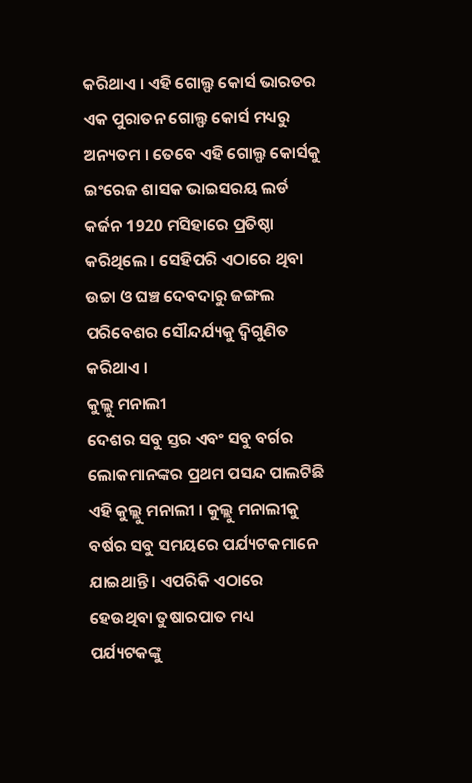କରିଥାଏ । ଏହି ଗୋଲ୍ଫ କୋର୍ସ ଭାରତର ଏକ ପୁରାତନ ଗୋଲ୍ଫ କୋର୍ସ ମଧ୍ୟରୁ ଅନ୍ୟତମ । ତେବେ ଏହି ଗୋଲ୍ଫ କୋର୍ସକୁ ଇଂରେଜ ଶାସକ ଭାଇସରୟ ଲର୍ଡ କର୍ଜନ 1920 ମସିହାରେ ପ୍ରତିଷ୍ଠା କରିଥିଲେ । ସେହିପରି ଏଠାରେ ଥିବା ଉଚ୍ଚା ଓ ଘଞ୍ଚ ଦେବଦାରୁ ଜଙ୍ଗଲ ପରିବେଶର ସୌନ୍ଦର୍ଯ୍ୟକୁ ଦ୍ବିଗୁଣିତ କରିଥାଏ ।
କୁଲ୍ଲୁ ମନାଲୀ
ଦେଶର ସବୁ ସ୍ତର ଏବଂ ସବୁ ବର୍ଗର ଲୋକମାନଙ୍କର ପ୍ରଥମ ପସନ୍ଦ ପାଲଟିଛି ଏହି କୁଲ୍ଲୁ ମନାଲୀ । କୁଲ୍ଲୁ ମନାଲୀକୁ ବର୍ଷର ସବୁ ସମୟରେ ପର୍ଯ୍ୟଟକମାନେ ଯାଇଥାନ୍ତି । ଏପରିକି ଏଠାରେ ହେଉଥିବା ତୁଷାରପାତ ମଧ୍ୟ ପର୍ଯ୍ୟଟକଙ୍କୁ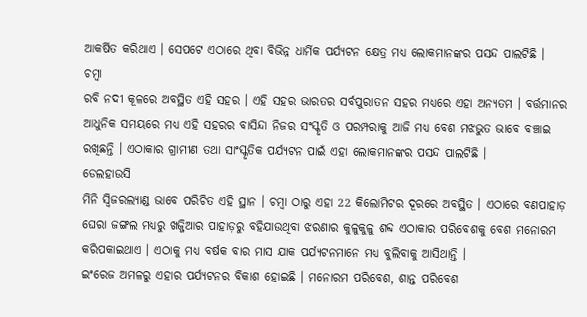ଆକର୍ଷିତ କରିଥାଏ । ସେପଟେ ଏଠାରେ ଥିବା ବିଭିନ୍ନ ଧାର୍ମିକ ପର୍ଯ୍ୟଟନ କ୍ଷେତ୍ର ମଧ୍ୟ ଲୋକମାନଙ୍କର ପସନ୍ଦ ପାଲଟିଛି ।
ଚମ୍ବା
ରବି ନଦୀ କୂଳରେ ଅବସ୍ଥିତ ଏହି ସହର । ଏହି ସହର ଭାରତର ସର୍ବପୁରାତନ ସହର ମଧ୍ୟରେ ଏହା ଅନ୍ୟତମ । ବର୍ତ୍ତମାନର ଆଧୁନିକ ସମୟରେ ମଧ୍ୟ ଏହି ସହରର ବାସିନ୍ଦା ନିଜର ସଂସ୍କୃତି ଓ ପରମ୍ପରାକୁ ଆଜି ମଧ୍ୟ ବେଶ ମଝଭୁତ ଭାବେ ବଞ୍ଚାଇ ରଖିଛନ୍ତି । ଏଠାକାର ଗ୍ରାମୀଣ ତଥା ସାଂସ୍କୃତିକ ପର୍ଯ୍ୟଟନ ପାଇଁ ଏହା ଲୋକମାନଙ୍କର ପସନ୍ଦ ପାଲଟିଛି ।
ଡେଲହାଉସି
ମିନି ସ୍ବିଜରଲ୍ୟାଣ୍ଡ ଭାବେ ପରିଚିତ ଏହି ସ୍ଥାନ । ଚମ୍ବା ଠାରୁ ଏହା 22 କିଲୋମିଟର ଦୂରରେ ଅବସ୍ଥିତ । ଏଠାରେ ବଣପାହାଡ଼ ଘେରା ଜଙ୍ଗଲ ମଧ୍ୟରୁ ଖଜ୍ଜିଆର ପାହାଡ଼ରୁ ବହିଯାଉଥିବା ଝରଣାର କୁଳୁକୁଳୁ ଶବ୍ଦ ଏଠାକାର ପରିବେଶକୁ ବେଶ ମନୋରମ କରିପକାଇଥାଏ । ଏଠାକୁ ମଧ୍ୟ ବର୍ଷକ ବାର ମାସ ଯାକ ପର୍ଯ୍ୟଟନମାନେ ମଧ୍ୟ ବୁଲିବାକୁ ଆସିଥାନ୍ତି ।
ଇଂରେଜ ଅମଳରୁ ଏହାର ପର୍ଯ୍ୟଟନର ବିକାଶ ହୋଇଛି । ମନୋରମ ପରିବେଶ, ଶାନ୍ତ ପରିବେଶ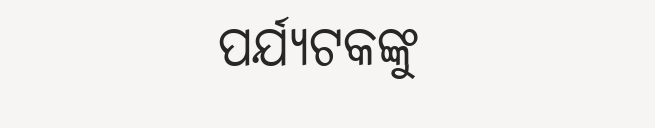ପର୍ଯ୍ୟଟକଙ୍କୁ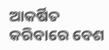ଆକର୍ଷିତ କରିବାରେ ବେଶ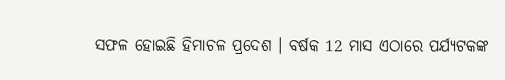ସଫଳ ହୋଇଛି ହିମାଚଳ ପ୍ରଦେଶ । ବର୍ଷକ 12 ମାସ ଏଠାରେ ପର୍ଯ୍ୟଟକଙ୍କ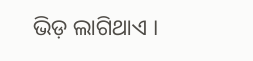ଭିଡ଼ ଲାଗିଥାଏ ।